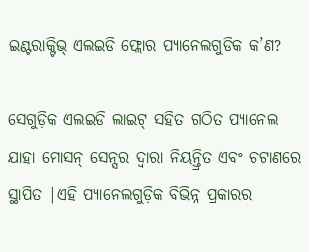ଇଣ୍ଟରାକ୍ଟିଭ୍ ଏଲଇଡି ଫ୍ଲୋର ପ୍ୟାନେଲଗୁଡିକ କ’ଣ?

ସେଗୁଡ଼ିକ ଏଲଇଡି ଲାଇଟ୍ ସହିତ ଗଠିତ ପ୍ୟାନେଲ ଯାହା ମୋସନ୍ ସେନ୍ସର ଦ୍ୱାରା ନିୟନ୍ତ୍ରିତ ଏବଂ ଚଟାଣରେ ସ୍ଥାପିତ |ଏହି ପ୍ୟାନେଲଗୁଡ଼ିକ ବିଭିନ୍ନ ପ୍ରକାରର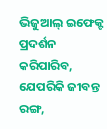ଭିଜୁଆଲ୍ ଇଫେକ୍ଟ ପ୍ରଦର୍ଶନ କରିପାରିବ, ଯେପରିକି ଜୀବନ୍ତ ରଙ୍ଗ,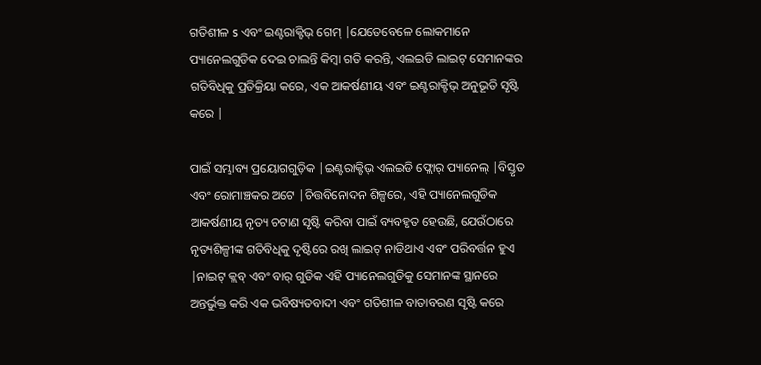ଗତିଶୀଳ s ଏବଂ ଇଣ୍ଟରାକ୍ଟିଭ୍ ଗେମ୍ |ଯେତେବେଳେ ଲୋକମାନେ ପ୍ୟାନେଲଗୁଡିକ ଦେଇ ଚାଲନ୍ତି କିମ୍ବା ଗତି କରନ୍ତି, ଏଲଇଡି ଲାଇଟ୍ ସେମାନଙ୍କର ଗତିବିଧିକୁ ପ୍ରତିକ୍ରିୟା କରେ, ଏକ ଆକର୍ଷଣୀୟ ଏବଂ ଇଣ୍ଟରାକ୍ଟିଭ୍ ଅନୁଭୂତି ସୃଷ୍ଟି କରେ |

ପାଇଁ ସମ୍ଭାବ୍ୟ ପ୍ରୟୋଗଗୁଡ଼ିକ |ଇଣ୍ଟରାକ୍ଟିଭ୍ ଏଲଇଡି ଫ୍ଲୋର୍ ପ୍ୟାନେଲ୍ |ବିସ୍ତୃତ ଏବଂ ରୋମାଞ୍ଚକର ଅଟେ |ଚିତ୍ତବିନୋଦନ ଶିଳ୍ପରେ, ଏହି ପ୍ୟାନେଲଗୁଡିକ ଆକର୍ଷଣୀୟ ନୃତ୍ୟ ଚଟାଣ ସୃଷ୍ଟି କରିବା ପାଇଁ ବ୍ୟବହୃତ ହେଉଛି, ଯେଉଁଠାରେ ନୃତ୍ୟଶିଳ୍ପୀଙ୍କ ଗତିବିଧିକୁ ଦୃଷ୍ଟିରେ ରଖି ଲାଇଟ୍ ନାଡିଥାଏ ଏବଂ ପରିବର୍ତ୍ତନ ହୁଏ |ନାଇଟ୍ କ୍ଲବ୍ ଏବଂ ବାର୍ ଗୁଡିକ ଏହି ପ୍ୟାନେଲଗୁଡିକୁ ସେମାନଙ୍କ ସ୍ଥାନରେ ଅନ୍ତର୍ଭୁକ୍ତ କରି ଏକ ଭବିଷ୍ୟତବାଦୀ ଏବଂ ଗତିଶୀଳ ବାତାବରଣ ସୃଷ୍ଟି କରେ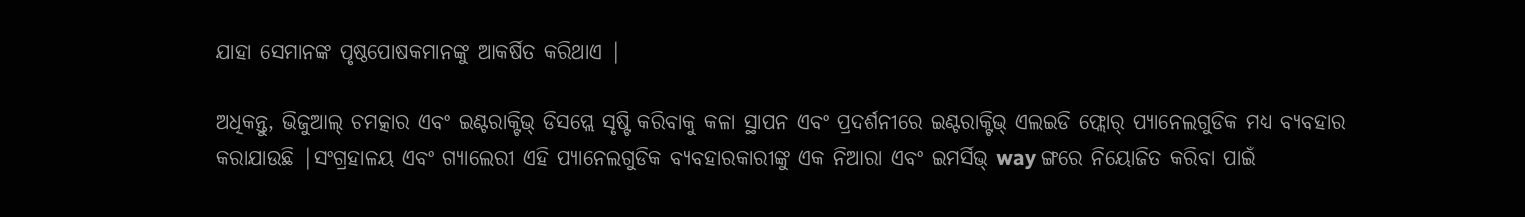ଯାହା ସେମାନଙ୍କ ପୃଷ୍ଠପୋଷକମାନଙ୍କୁ ଆକର୍ଷିତ କରିଥାଏ |

ଅଧିକନ୍ତୁ, ଭିଜୁଆଲ୍ ଚମତ୍କାର ଏବଂ ଇଣ୍ଟରାକ୍ଟିଭ୍ ଡିସପ୍ଲେ ସୃଷ୍ଟି କରିବାକୁ କଳା ସ୍ଥାପନ ଏବଂ ପ୍ରଦର୍ଶନୀରେ ଇଣ୍ଟରାକ୍ଟିଭ୍ ଏଲଇଡି ଫ୍ଲୋର୍ ପ୍ୟାନେଲଗୁଡିକ ମଧ୍ୟ ବ୍ୟବହାର କରାଯାଉଛି |ସଂଗ୍ରହାଳୟ ଏବଂ ଗ୍ୟାଲେରୀ ଏହି ପ୍ୟାନେଲଗୁଡିକ ବ୍ୟବହାରକାରୀଙ୍କୁ ଏକ ନିଆରା ଏବଂ ଇମର୍ସିଭ୍ way ଙ୍ଗରେ ନିୟୋଜିତ କରିବା ପାଇଁ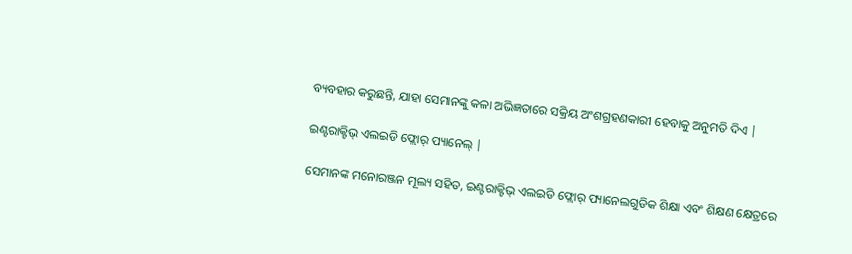ବ୍ୟବହାର କରୁଛନ୍ତି, ଯାହା ସେମାନଙ୍କୁ କଳା ଅଭିଜ୍ଞତାରେ ସକ୍ରିୟ ଅଂଶଗ୍ରହଣକାରୀ ହେବାକୁ ଅନୁମତି ଦିଏ |

ଇଣ୍ଟରାକ୍ଟିଭ୍ ଏଲଇଡି ଫ୍ଲୋର୍ ପ୍ୟାନେଲ୍ |

ସେମାନଙ୍କ ମନୋରଞ୍ଜନ ମୂଲ୍ୟ ସହିତ, ଇଣ୍ଟରାକ୍ଟିଭ୍ ଏଲଇଡି ଫ୍ଲୋର୍ ପ୍ୟାନେଲଗୁଡିକ ଶିକ୍ଷା ଏବଂ ଶିକ୍ଷଣ କ୍ଷେତ୍ରରେ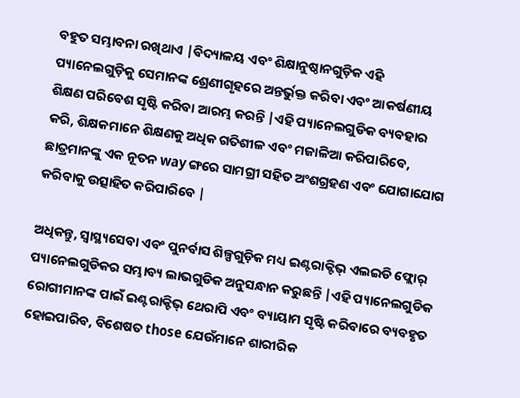ବହୁତ ସମ୍ଭାବନା ରଖିଥାଏ |ବିଦ୍ୟାଳୟ ଏବଂ ଶିକ୍ଷାନୁଷ୍ଠାନଗୁଡ଼ିକ ଏହି ପ୍ୟାନେଲଗୁଡ଼ିକୁ ସେମାନଙ୍କ ଶ୍ରେଣୀଗୃହରେ ଅନ୍ତର୍ଭୁକ୍ତ କରିବା ଏବଂ ଆକର୍ଷଣୀୟ ଶିକ୍ଷଣ ପରିବେଶ ସୃଷ୍ଟି କରିବା ଆରମ୍ଭ କରନ୍ତି |ଏହି ପ୍ୟାନେଲଗୁଡିକ ବ୍ୟବହାର କରି, ଶିକ୍ଷକମାନେ ଶିକ୍ଷଣକୁ ଅଧିକ ଗତିଶୀଳ ଏବଂ ମଜାଳିଆ କରିପାରିବେ, ଛାତ୍ରମାନଙ୍କୁ ଏକ ନୂତନ way ଙ୍ଗରେ ସାମଗ୍ରୀ ସହିତ ଅଂଶଗ୍ରହଣ ଏବଂ ଯୋଗାଯୋଗ କରିବାକୁ ଉତ୍ସାହିତ କରିପାରିବେ |

ଅଧିକନ୍ତୁ, ସ୍ୱାସ୍ଥ୍ୟସେବା ଏବଂ ପୁନର୍ବାସ ଶିଳ୍ପଗୁଡ଼ିକ ମଧ୍ୟ ଇଣ୍ଟରାକ୍ଟିଭ୍ ଏଲଇଡି ଫ୍ଲୋର୍ ପ୍ୟାନେଲଗୁଡିକର ସମ୍ଭାବ୍ୟ ଲାଭଗୁଡିକ ଅନୁସନ୍ଧାନ କରୁଛନ୍ତି |ଏହି ପ୍ୟାନେଲଗୁଡିକ ରୋଗୀମାନଙ୍କ ପାଇଁ ଇଣ୍ଟରାକ୍ଟିଭ୍ ଥେରାପି ଏବଂ ବ୍ୟାୟାମ ସୃଷ୍ଟି କରିବାରେ ବ୍ୟବହୃତ ହୋଇପାରିବ, ବିଶେଷତ those ଯେଉଁମାନେ ଶାରୀରିକ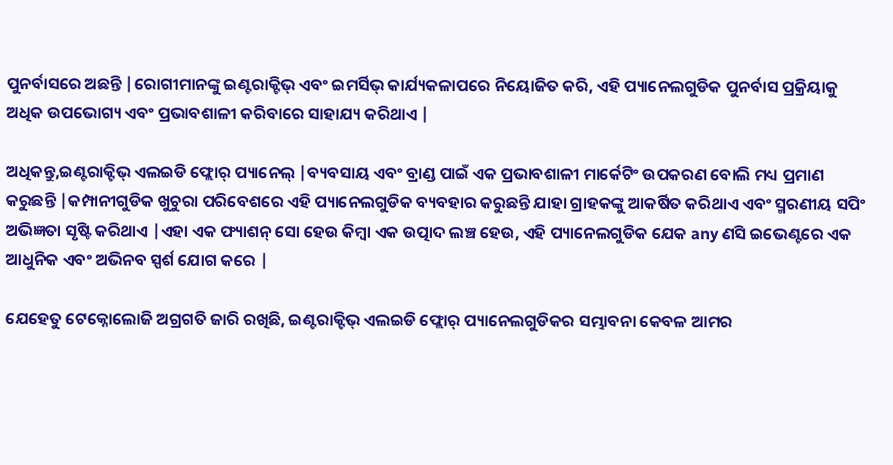ପୁନର୍ବାସରେ ଅଛନ୍ତି |ରୋଗୀମାନଙ୍କୁ ଇଣ୍ଟରାକ୍ଟିଭ୍ ଏବଂ ଇମର୍ସିଭ୍ କାର୍ଯ୍ୟକଳାପରେ ନିୟୋଜିତ କରି, ଏହି ପ୍ୟାନେଲଗୁଡିକ ପୁନର୍ବାସ ପ୍ରକ୍ରିୟାକୁ ଅଧିକ ଉପଭୋଗ୍ୟ ଏବଂ ପ୍ରଭାବଶାଳୀ କରିବାରେ ସାହାଯ୍ୟ କରିଥାଏ |

ଅଧିକନ୍ତୁ,ଇଣ୍ଟରାକ୍ଟିଭ୍ ଏଲଇଡି ଫ୍ଲୋର୍ ପ୍ୟାନେଲ୍ |ବ୍ୟବସାୟ ଏବଂ ବ୍ରାଣ୍ଡ ପାଇଁ ଏକ ପ୍ରଭାବଶାଳୀ ମାର୍କେଟିଂ ଉପକରଣ ବୋଲି ମଧ୍ୟ ପ୍ରମାଣ କରୁଛନ୍ତି |କମ୍ପାନୀଗୁଡିକ ଖୁଚୁରା ପରିବେଶରେ ଏହି ପ୍ୟାନେଲଗୁଡିକ ବ୍ୟବହାର କରୁଛନ୍ତି ଯାହା ଗ୍ରାହକଙ୍କୁ ଆକର୍ଷିତ କରିଥାଏ ଏବଂ ସ୍ମରଣୀୟ ସପିଂ ଅଭିଜ୍ଞତା ସୃଷ୍ଟି କରିଥାଏ |ଏହା ଏକ ଫ୍ୟାଶନ୍ ସୋ ହେଉ କିମ୍ବା ଏକ ଉତ୍ପାଦ ଲଞ୍ଚ ହେଉ, ଏହି ପ୍ୟାନେଲଗୁଡିକ ଯେକ any ଣସି ଇଭେଣ୍ଟରେ ଏକ ଆଧୁନିକ ଏବଂ ଅଭିନବ ସ୍ପର୍ଶ ଯୋଗ କରେ |

ଯେହେତୁ ଟେକ୍ନୋଲୋଜି ଅଗ୍ରଗତି ଜାରି ରଖିଛି, ଇଣ୍ଟରାକ୍ଟିଭ୍ ଏଲଇଡି ଫ୍ଲୋର୍ ପ୍ୟାନେଲଗୁଡିକର ସମ୍ଭାବନା କେବଳ ଆମର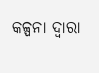କଳ୍ପନା ଦ୍ୱାରା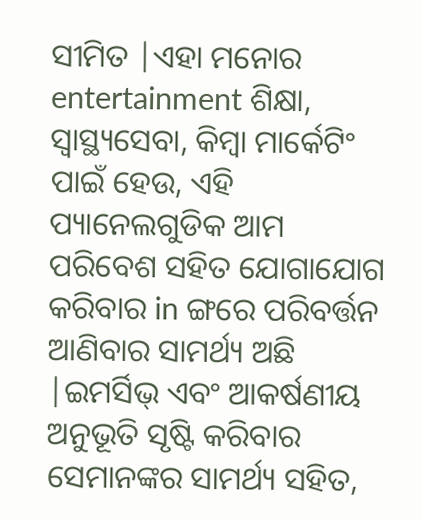ସୀମିତ |ଏହା ମନୋର entertainment ଶିକ୍ଷା, ସ୍ୱାସ୍ଥ୍ୟସେବା, କିମ୍ବା ମାର୍କେଟିଂ ପାଇଁ ହେଉ, ଏହି ପ୍ୟାନେଲଗୁଡିକ ଆମ ପରିବେଶ ସହିତ ଯୋଗାଯୋଗ କରିବାର in ଙ୍ଗରେ ପରିବର୍ତ୍ତନ ଆଣିବାର ସାମର୍ଥ୍ୟ ଅଛି |ଇମର୍ସିଭ୍ ଏବଂ ଆକର୍ଷଣୀୟ ଅନୁଭୂତି ସୃଷ୍ଟି କରିବାର ସେମାନଙ୍କର ସାମର୍ଥ୍ୟ ସହିତ,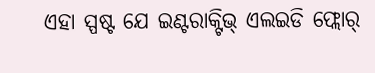ଏହା ସ୍ପଷ୍ଟ ଯେ ଇଣ୍ଟରାକ୍ଟିଭ୍ ଏଲଇଡି ଫ୍ଲୋର୍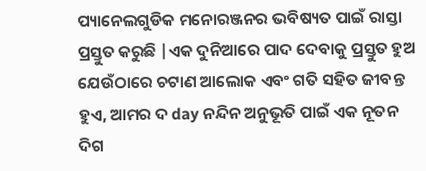ପ୍ୟାନେଲଗୁଡିକ ମନୋରଞ୍ଜନର ଭବିଷ୍ୟତ ପାଇଁ ରାସ୍ତା ପ୍ରସ୍ତୁତ କରୁଛି |ଏକ ଦୁନିଆରେ ପାଦ ଦେବାକୁ ପ୍ରସ୍ତୁତ ହୁଅ ଯେଉଁଠାରେ ଚଟାଣ ଆଲୋକ ଏବଂ ଗତି ସହିତ ଜୀବନ୍ତ ହୁଏ, ଆମର ଦ day ନନ୍ଦିନ ଅନୁଭୂତି ପାଇଁ ଏକ ନୂତନ ଦିଗ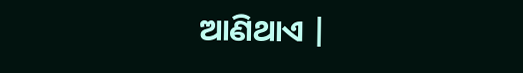ଆଣିଥାଏ |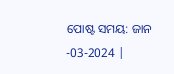ପୋଷ୍ଟ ସମୟ: ଜାନ -03-2024 |